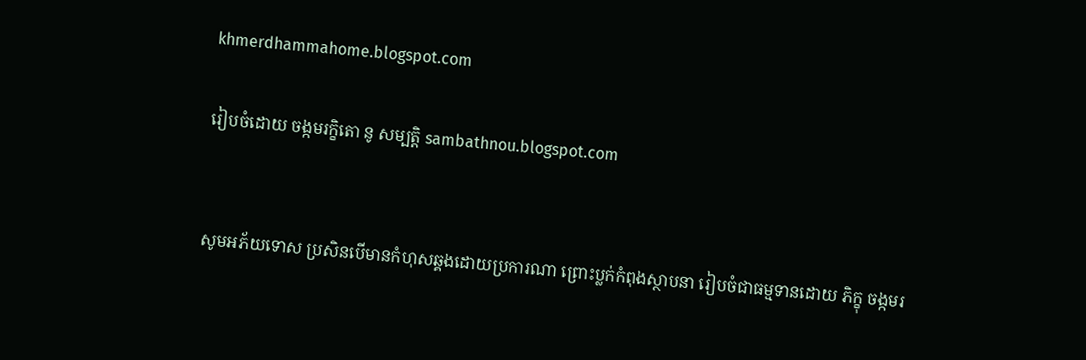khmerdhammahome.blogspot.com

រៀបចំដោយ ចង្កមរក្ខិតោ នូ សម្បត្តិ sambathnou.blogspot.com


សូមអភ័យទោស ប្រសិនបើមានកំហុសឆ្គងដោយប្រការណា ព្រោះប្លក់កំពុងស្ថាបនា រៀបចំជាធម្មទានដោយ ភិក្ខុ ចង្កមរ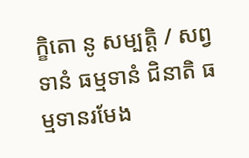ក្ខិតោ នូ សម្បត្តិ / សព្វទានំ ធម្មទានំ ជិនាតិ ធម្មទានរមែង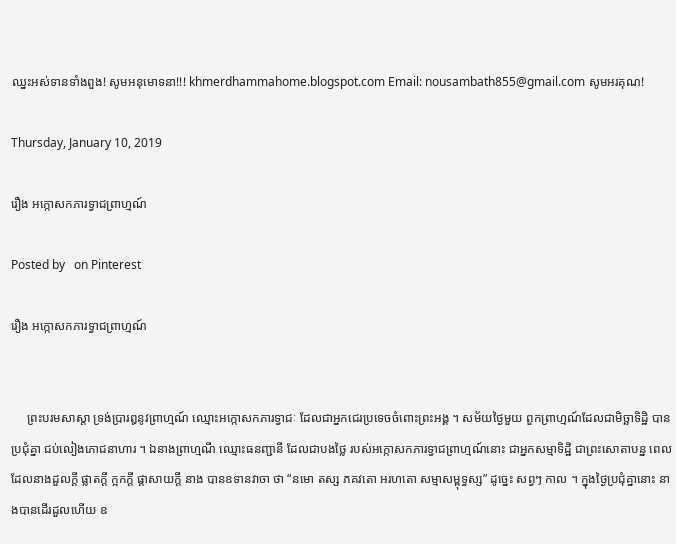ឈ្នះអស់ទានទាំងពួង! សូមអនុមោទនា!!! khmerdhammahome.blogspot.com Email: nousambath855@gmail.com សូមអរគុណ!

Thursday, January 10, 2019

រឿង ឣក្កោសកភារទ្វាជព្រាហ្មណ៍

Posted by   on Pinterest

រឿង ឣក្កោសកភារទ្វាជព្រាហ្មណ៍


     ព្រះបរមសាស្តា ទ្រង់ប្រារឰនូវព្រាហ្មណ៍ ឈ្មោះឣក្កោសកភារទ្វាជៈ ដែលជាឣ្នកជេរប្រទេចចំពោះព្រះឣង្គ ។ សម័យថ្ងៃមួយ ពួកព្រាហ្មណ៍ដែលជាមិច្ឆាទិដ្ឋិ បានប្រជុំគ្នា ជប់លៀងភោជនាហារ ។ ឯនាងព្រាហ្មណី ឈ្មោះធនញ្ជានី ដែលជាបងថ្លៃ របស់ឣក្កោសកភារទ្វាជព្រាហ្មណ៍នោះ ជាឣ្នកសម្មាទិដ្ឋិ ជាព្រះសោតាបន្ន ពេលដែលនាងដួលក្តី ផ្លាតក្តី ក្អកក្តី ផ្តាសាយក្តី នាង បានឧទានវាចា ថា “នមោ តស្ស ភគវតោ ឣរហតោ សម្មាសម្ពុទ្ធស្ស” ដូច្នេះ សព្វៗ កាល ។ ក្នុងថ្ងៃប្រជុំគ្នានោះ នាងបានដើរដួលហើយ ឧ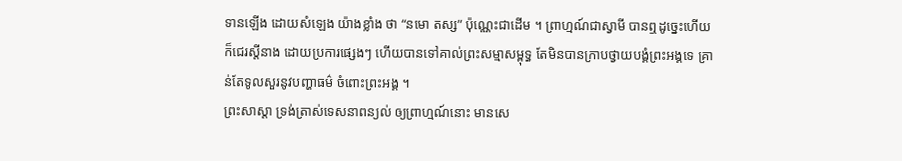ទានឡើង ដោយសំឡេង យ៉ាងខ្លាំង ថា “នមោ តស្ស” ប៉ុណ្ណេះជាដើម ។ ព្រាហ្មណ៍ជាស្វាមី បានឮដូច្នេះហើយ ក៏ជេរស្តីនាង ដោយប្រការផ្សេងៗ ហើយបានទៅគាល់ព្រះសម្មាសម្ពុទ្ធ តែមិនបានក្រាបថ្វាយបង្គំព្រះឣង្គទេ គ្រាន់តែទូលសួរនូវបញ្ហាធម៌ ចំពោះព្រះឣង្គ ។
ព្រះសាស្តា ទ្រង់ត្រាស់ទេសនាពន្យល់ ឲ្យព្រាហ្មណ៍នោះ មានសេ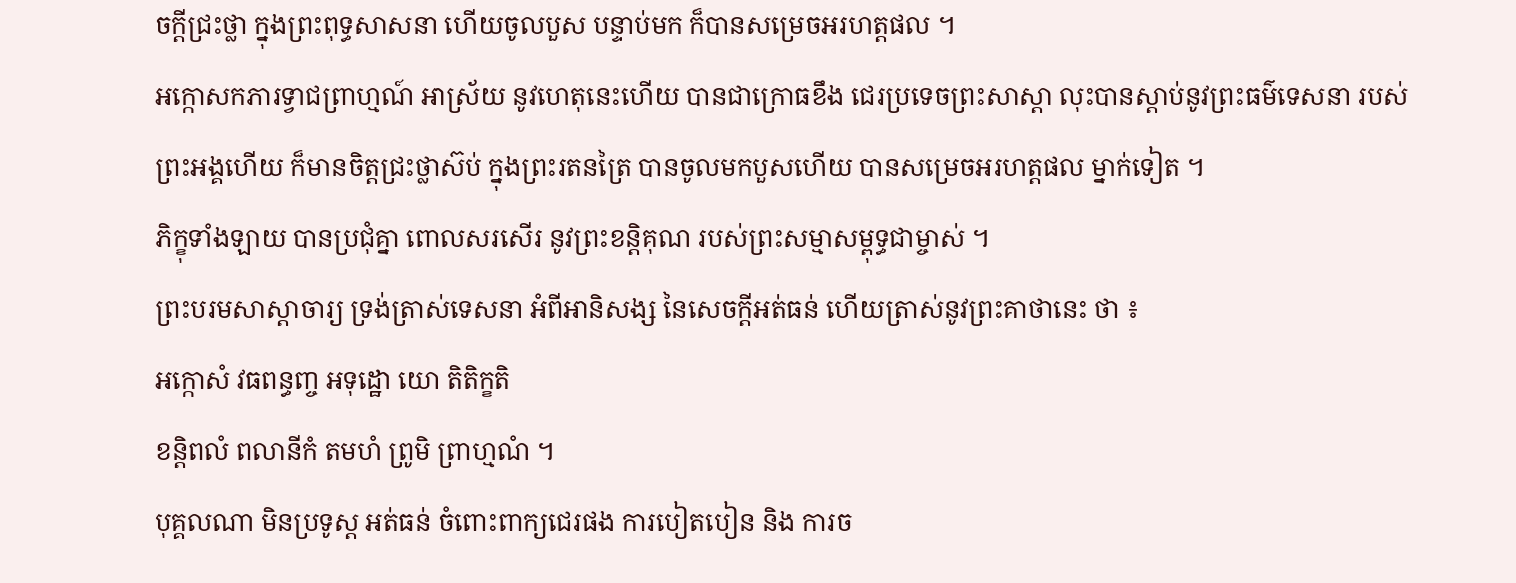ចក្តីជ្រះថ្លា ក្នុងព្រះពុទ្ធសាសនា ហើយចូលបួស បន្ទាប់មក ក៏បានសម្រេចឣរហត្តផល ។
ឣក្កោសកភារទ្វាជព្រាហ្មណ៍ ឣាស្រ័យ នូវហេតុនេះហើយ បានជាក្រោធខឹង ជេរប្រទេចព្រះសាស្តា លុះបានស្តាប់នូវព្រះធម៌ទេសនា របស់ព្រះឣង្គហើយ ក៏មានចិត្តជ្រះថ្លាស៊ប់ ក្នុងព្រះរតនត្រៃ បានចូលមកបួសហើយ បានសម្រេចឣរហត្តផល ម្នាក់ទៀត ។
ភិក្ខុទាំងឡាយ បានប្រជុំគ្នា ពោលសរសើរ នូវព្រះខន្តិគុណ របស់ព្រះសម្មាសម្ពុទ្ធជាម្ចាស់ ។
ព្រះបរមសាស្តាចារ្យ ទ្រង់ត្រាស់ទេសនា ឣំពីឣានិសង្ស នៃសេចក្តីឣត់ធន់ ហើយត្រាស់នូវព្រះគាថានេះ ថា ៖
ឣក្កោសំ វធពន្ធញ្ច ឣទុដ្ឋោ យោ តិតិក្ខតិ
ខន្តិពលំ ពលានីកំ តមហំ ព្រូមិ ព្រាហ្មណំ ។
បុគ្គលណា មិនប្រទូស្ត ឣត់ធន់ ចំពោះពាក្យជេរផង ការបៀតបៀន និង ការច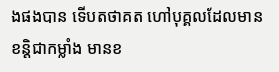ងផងបាន ទើបតថាគត ហៅបុគ្គលដែលមាន ខន្តិជាកម្លាំង មានខ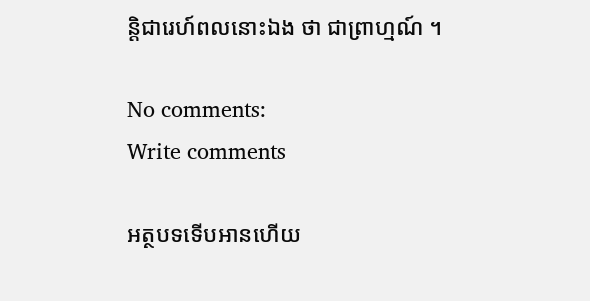ន្តិជារេហ៍ពលនោះឯង ថា ជាព្រាហ្មណ៍ ។

No comments:
Write comments

អត្ថបទទើបអានហើយ